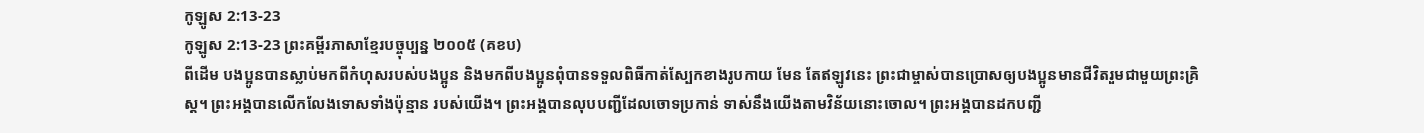កូឡូស 2:13-23
កូឡូស 2:13-23 ព្រះគម្ពីរភាសាខ្មែរបច្ចុប្បន្ន ២០០៥ (គខប)
ពីដើម បងប្អូនបានស្លាប់មកពីកំហុសរបស់បងប្អូន និងមកពីបងប្អូនពុំបានទទួលពិធីកាត់ស្បែកខាងរូបកាយ មែន តែឥឡូវនេះ ព្រះជាម្ចាស់បានប្រោសឲ្យបងប្អូនមានជីវិតរួមជាមួយព្រះគ្រិស្ត។ ព្រះអង្គបានលើកលែងទោសទាំងប៉ុន្មាន របស់យើង។ ព្រះអង្គបានលុបបញ្ជីដែលចោទប្រកាន់ ទាស់នឹងយើងតាមវិន័យនោះចោល។ ព្រះអង្គបានដកបញ្ជី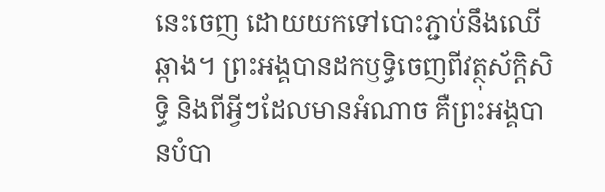នេះចេញ ដោយយកទៅបោះភ្ជាប់នឹងឈើឆ្កាង។ ព្រះអង្គបានដកឫទ្ធិចេញពីវត្ថុស័ក្ដិសិទ្ធិ និងពីអ្វីៗដែលមានអំណាច គឺព្រះអង្គបានបំបា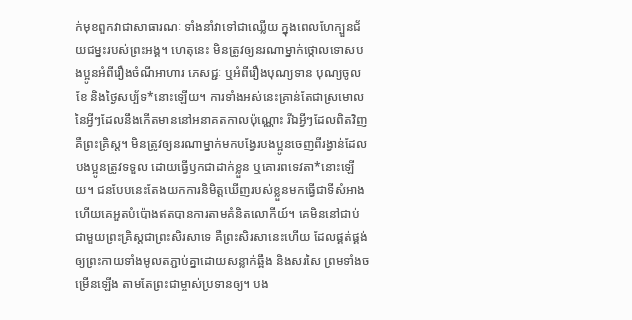ក់មុខពួកវាជាសាធារណៈ ទាំងនាំវាទៅជាឈ្លើយ ក្នុងពេលហែក្បួនជ័យជម្នះរបស់ព្រះអង្គ។ ហេតុនេះ មិនត្រូវឲ្យនរណាម្នាក់ថ្កោលទោសបងប្អូនអំពីរឿងចំណីអាហារ ភេសជ្ជៈ ឬអំពីរឿងបុណ្យទាន បុណ្យចូលខែ និងថ្ងៃសប្ប័ទ*នោះឡើយ។ ការទាំងអស់នេះគ្រាន់តែជាស្រមោលនៃអ្វីៗដែលនឹងកើតមាននៅអនាគតកាលប៉ុណ្ណោះ រីឯអ្វីៗដែលពិតវិញ គឺព្រះគ្រិស្ត។ មិនត្រូវឲ្យនរណាម្នាក់មកបង្វែរបងប្អូនចេញពីរង្វាន់ដែលបងប្អូនត្រូវទទួល ដោយធ្វើឫកជាដាក់ខ្លួន ឬគោរពទេវតា*នោះឡើយ។ ជនបែបនេះតែងយកការនិមិត្តឃើញរបស់ខ្លួនមកធ្វើជាទីសំអាង ហើយគេអួតបំប៉ោងឥតបានការតាមគំនិតលោកីយ៍។ គេមិននៅជាប់ជាមួយព្រះគ្រិស្តជាព្រះសិរសាទេ គឺព្រះសិរសានេះហើយ ដែលផ្គត់ផ្គង់ឲ្យព្រះកាយទាំងមូលតភ្ជាប់គ្នាដោយសន្លាក់ឆ្អឹង និងសរសៃ ព្រមទាំងចម្រើនឡើង តាមតែព្រះជាម្ចាស់ប្រទានឲ្យ។ បង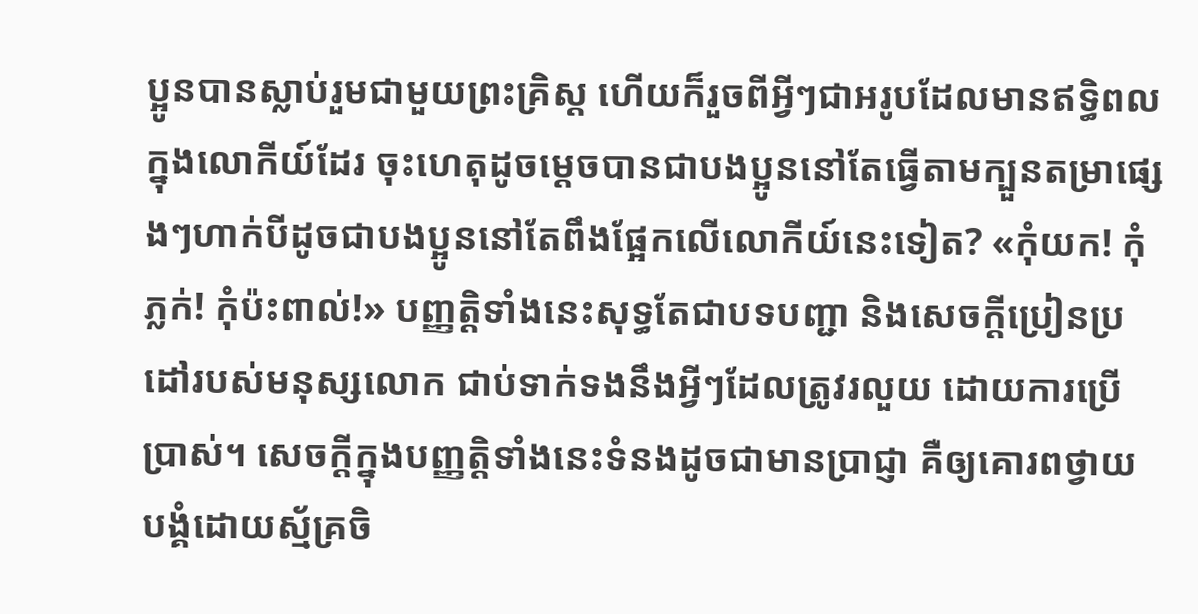ប្អូនបានស្លាប់រួមជាមួយព្រះគ្រិស្ត ហើយក៏រួចពីអ្វីៗជាអរូបដែលមានឥទ្ធិពលក្នុងលោកីយ៍ដែរ ចុះហេតុដូចម្ដេចបានជាបងប្អូននៅតែធ្វើតាមក្បួនតម្រាផ្សេងៗហាក់បីដូចជាបងប្អូននៅតែពឹងផ្អែកលើលោកីយ៍នេះទៀត? «កុំយក! កុំភ្លក់! កុំប៉ះពាល់!» បញ្ញត្តិទាំងនេះសុទ្ធតែជាបទបញ្ជា និងសេចក្ដីប្រៀនប្រដៅរបស់មនុស្សលោក ជាប់ទាក់ទងនឹងអ្វីៗដែលត្រូវរលួយ ដោយការប្រើប្រាស់។ សេចក្ដីក្នុងបញ្ញត្តិទាំងនេះទំនងដូចជាមានប្រាជ្ញា គឺឲ្យគោរពថ្វាយបង្គំដោយស្ម័គ្រចិ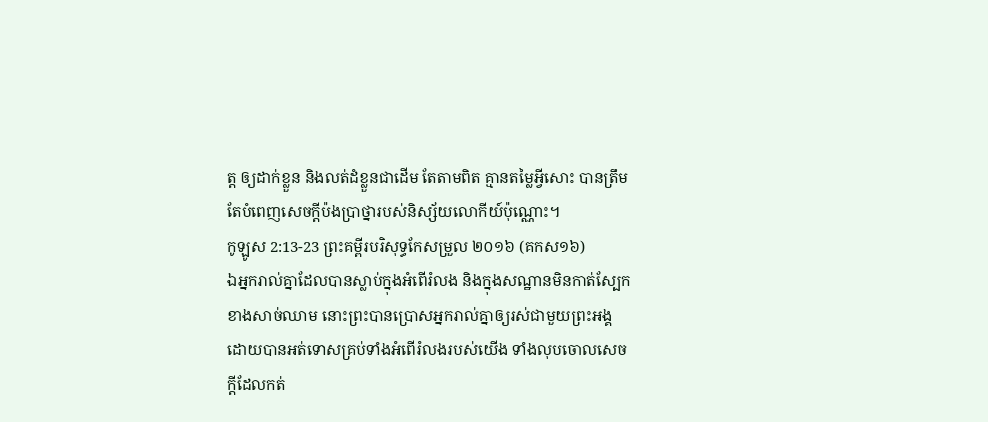ត្ត ឲ្យដាក់ខ្លួន និងលត់ដំខ្លួនជាដើម តែតាមពិត គ្មានតម្លៃអ្វីសោះ បានត្រឹមតែបំពេញសេចក្ដីប៉ងប្រាថ្នារបស់និស្ស័យលោកីយ៍ប៉ុណ្ណោះ។
កូឡូស 2:13-23 ព្រះគម្ពីរបរិសុទ្ធកែសម្រួល ២០១៦ (គកស១៦)
ឯអ្នករាល់គ្នាដែលបានស្លាប់ក្នុងអំពើរំលង និងក្នុងសណ្ឋានមិនកាត់ស្បែកខាងសាច់ឈាម នោះព្រះបានប្រោសអ្នករាល់គ្នាឲ្យរស់ជាមួយព្រះអង្គ ដោយបានអត់ទោសគ្រប់ទាំងអំពើរំលងរបស់យើង ទាំងលុបចោលសេចក្តីដែលកត់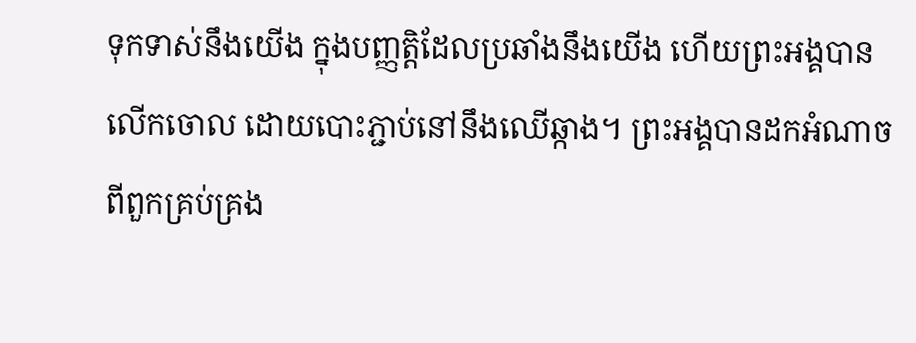ទុកទាស់នឹងយើង ក្នុងបញ្ញត្តិដែលប្រឆាំងនឹងយើង ហើយព្រះអង្គបានលើកចោល ដោយបោះភ្ជាប់នៅនឹងឈើឆ្កាង។ ព្រះអង្គបានដកអំណាចពីពួកគ្រប់គ្រង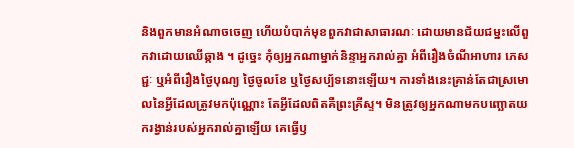និងពួកមានអំណាចចេញ ហើយបំបាក់មុខពួកវាជាសាធារណៈ ដោយមានជ័យជម្នះលើពួកវាដោយឈើឆ្កាង ។ ដូច្នេះ កុំឲ្យអ្នកណាម្នាក់និន្ទាអ្នករាល់គ្នា អំពីរឿងចំណីអាហារ ភេសជ្ជៈ ឬអំពីរឿងថ្ងៃបុណ្យ ថ្ងៃចូលខែ ឬថ្ងៃសប្ប័ទនោះឡើយ។ ការទាំងនេះគ្រាន់តែជាស្រមោលនៃអ្វីដែលត្រូវមកប៉ុណ្ណោះ តែអ្វីដែលពិតគឺព្រះគ្រីស្ទ។ មិនត្រូវឲ្យអ្នកណាមកបញ្ឆោតយករង្វាន់របស់អ្នករាល់គ្នាឡើយ គេធ្វើឫ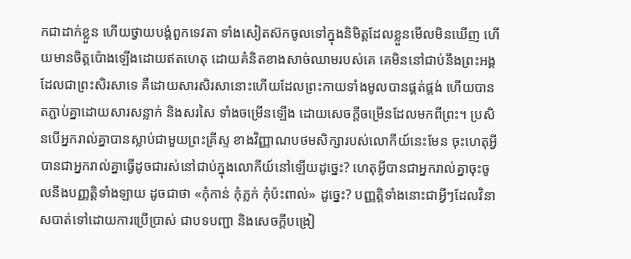កជាដាក់ខ្លួន ហើយថ្វាយបង្គំពួកទេវតា ទាំងសៀតស៊កចូលទៅក្នុងនិមិត្តដែលខ្លួនមើលមិនឃើញ ហើយមានចិត្តប៉ោងឡើងដោយឥតហេតុ ដោយគំនិតខាងសាច់ឈាមរបស់គេ គេមិននៅជាប់នឹងព្រះអង្គដែលជាព្រះសិរសាទេ គឺដោយសារសិរសានោះហើយដែលព្រះកាយទាំងមូលបានផ្គត់ផ្គង់ ហើយបានតភ្ជាប់គ្នាដោយសារសន្លាក់ និងសរសៃ ទាំងចម្រើនឡើង ដោយសេចក្តីចម្រើនដែលមកពីព្រះ។ ប្រសិនបើអ្នករាល់គ្នាបានស្លាប់ជាមួយព្រះគ្រីស្ទ ខាងវិញ្ញាណបថមសិក្សារបស់លោកីយ៍នេះមែន ចុះហេតុអ្វីបានជាអ្នករាល់គ្នាធ្វើដូចជារស់នៅជាប់ក្នុងលោកីយ៍នៅឡើយដូច្នេះ? ហេតុអ្វីបានជាអ្នករាល់គ្នាចុះចូលនឹងបញ្ញត្តិទាំងឡាយ ដូចជាថា «កុំកាន់ កុំភ្លក់ កុំប៉ះពាល់» ដូច្នេះ? បញ្ញត្តិទាំងនោះជាអ្វីៗដែលវិនាសបាត់ទៅដោយការប្រើប្រាស់ ជាបទបញ្ជា និងសេចក្តីបង្រៀ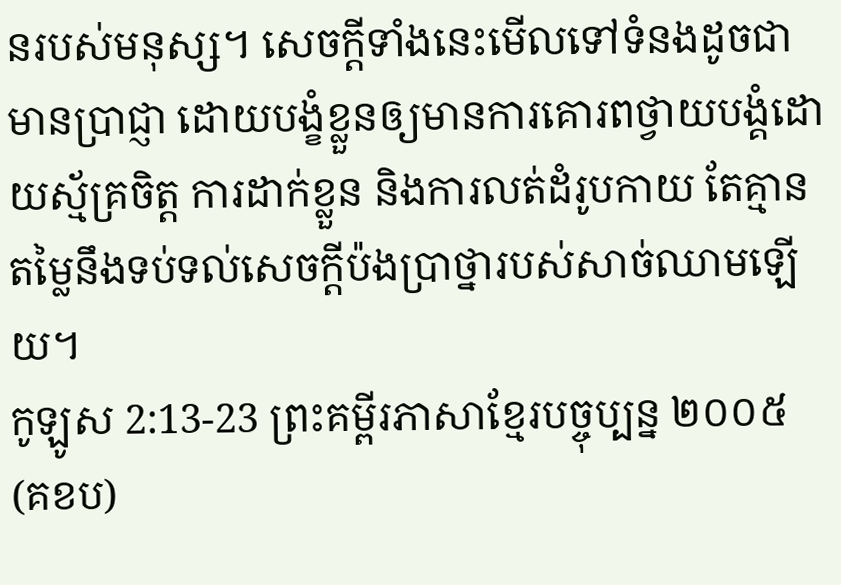នរបស់មនុស្ស។ សេចក្តីទាំងនេះមើលទៅទំនងដូចជាមានប្រាជ្ញា ដោយបង្ខំខ្លួនឲ្យមានការគោរពថ្វាយបង្គំដោយស្ម័គ្រចិត្ត ការដាក់ខ្លួន និងការលត់ដំរូបកាយ តែគ្មានតម្លៃនឹងទប់ទល់សេចក្តីប៉ងប្រាថ្នារបស់សាច់ឈាមឡើយ។
កូឡូស 2:13-23 ព្រះគម្ពីរភាសាខ្មែរបច្ចុប្បន្ន ២០០៥ (គខប)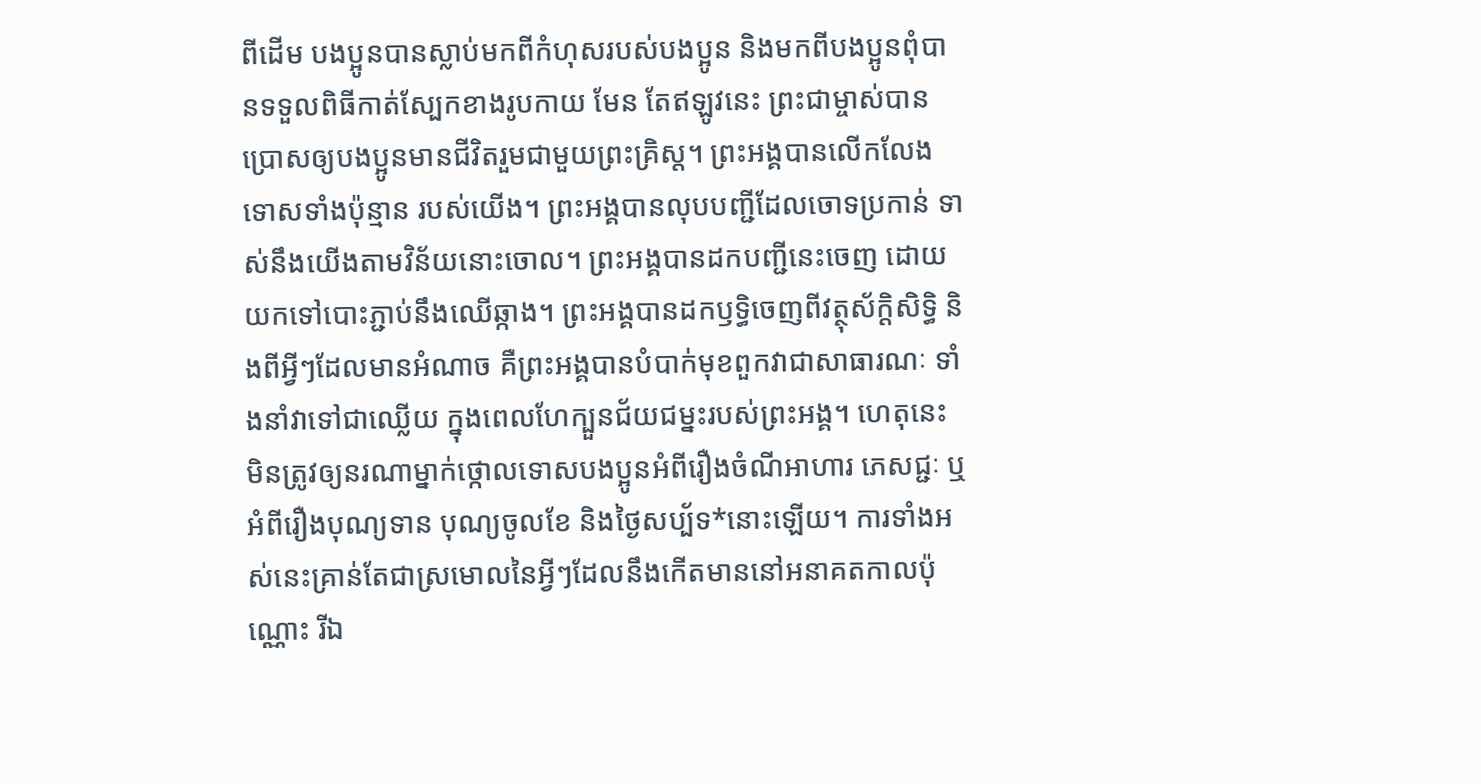ពីដើម បងប្អូនបានស្លាប់មកពីកំហុសរបស់បងប្អូន និងមកពីបងប្អូនពុំបានទទួលពិធីកាត់ស្បែកខាងរូបកាយ មែន តែឥឡូវនេះ ព្រះជាម្ចាស់បានប្រោសឲ្យបងប្អូនមានជីវិតរួមជាមួយព្រះគ្រិស្ត។ ព្រះអង្គបានលើកលែងទោសទាំងប៉ុន្មាន របស់យើង។ ព្រះអង្គបានលុបបញ្ជីដែលចោទប្រកាន់ ទាស់នឹងយើងតាមវិន័យនោះចោល។ ព្រះអង្គបានដកបញ្ជីនេះចេញ ដោយយកទៅបោះភ្ជាប់នឹងឈើឆ្កាង។ ព្រះអង្គបានដកឫទ្ធិចេញពីវត្ថុស័ក្ដិសិទ្ធិ និងពីអ្វីៗដែលមានអំណាច គឺព្រះអង្គបានបំបាក់មុខពួកវាជាសាធារណៈ ទាំងនាំវាទៅជាឈ្លើយ ក្នុងពេលហែក្បួនជ័យជម្នះរបស់ព្រះអង្គ។ ហេតុនេះ មិនត្រូវឲ្យនរណាម្នាក់ថ្កោលទោសបងប្អូនអំពីរឿងចំណីអាហារ ភេសជ្ជៈ ឬអំពីរឿងបុណ្យទាន បុណ្យចូលខែ និងថ្ងៃសប្ប័ទ*នោះឡើយ។ ការទាំងអស់នេះគ្រាន់តែជាស្រមោលនៃអ្វីៗដែលនឹងកើតមាននៅអនាគតកាលប៉ុណ្ណោះ រីឯ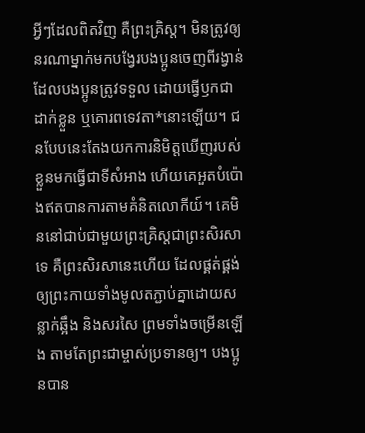អ្វីៗដែលពិតវិញ គឺព្រះគ្រិស្ត។ មិនត្រូវឲ្យនរណាម្នាក់មកបង្វែរបងប្អូនចេញពីរង្វាន់ដែលបងប្អូនត្រូវទទួល ដោយធ្វើឫកជាដាក់ខ្លួន ឬគោរពទេវតា*នោះឡើយ។ ជនបែបនេះតែងយកការនិមិត្តឃើញរបស់ខ្លួនមកធ្វើជាទីសំអាង ហើយគេអួតបំប៉ោងឥតបានការតាមគំនិតលោកីយ៍។ គេមិននៅជាប់ជាមួយព្រះគ្រិស្តជាព្រះសិរសាទេ គឺព្រះសិរសានេះហើយ ដែលផ្គត់ផ្គង់ឲ្យព្រះកាយទាំងមូលតភ្ជាប់គ្នាដោយសន្លាក់ឆ្អឹង និងសរសៃ ព្រមទាំងចម្រើនឡើង តាមតែព្រះជាម្ចាស់ប្រទានឲ្យ។ បងប្អូនបាន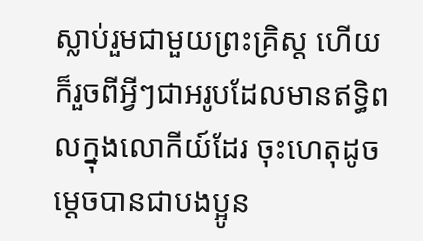ស្លាប់រួមជាមួយព្រះគ្រិស្ត ហើយក៏រួចពីអ្វីៗជាអរូបដែលមានឥទ្ធិពលក្នុងលោកីយ៍ដែរ ចុះហេតុដូចម្ដេចបានជាបងប្អូន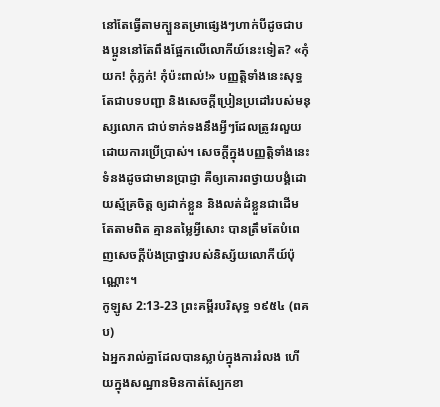នៅតែធ្វើតាមក្បួនតម្រាផ្សេងៗហាក់បីដូចជាបងប្អូននៅតែពឹងផ្អែកលើលោកីយ៍នេះទៀត? «កុំយក! កុំភ្លក់! កុំប៉ះពាល់!» បញ្ញត្តិទាំងនេះសុទ្ធតែជាបទបញ្ជា និងសេចក្ដីប្រៀនប្រដៅរបស់មនុស្សលោក ជាប់ទាក់ទងនឹងអ្វីៗដែលត្រូវរលួយ ដោយការប្រើប្រាស់។ សេចក្ដីក្នុងបញ្ញត្តិទាំងនេះទំនងដូចជាមានប្រាជ្ញា គឺឲ្យគោរពថ្វាយបង្គំដោយស្ម័គ្រចិត្ត ឲ្យដាក់ខ្លួន និងលត់ដំខ្លួនជាដើម តែតាមពិត គ្មានតម្លៃអ្វីសោះ បានត្រឹមតែបំពេញសេចក្ដីប៉ងប្រាថ្នារបស់និស្ស័យលោកីយ៍ប៉ុណ្ណោះ។
កូឡូស 2:13-23 ព្រះគម្ពីរបរិសុទ្ធ ១៩៥៤ (ពគប)
ឯអ្នករាល់គ្នាដែលបានស្លាប់ក្នុងការរំលង ហើយក្នុងសណ្ឋានមិនកាត់ស្បែកខា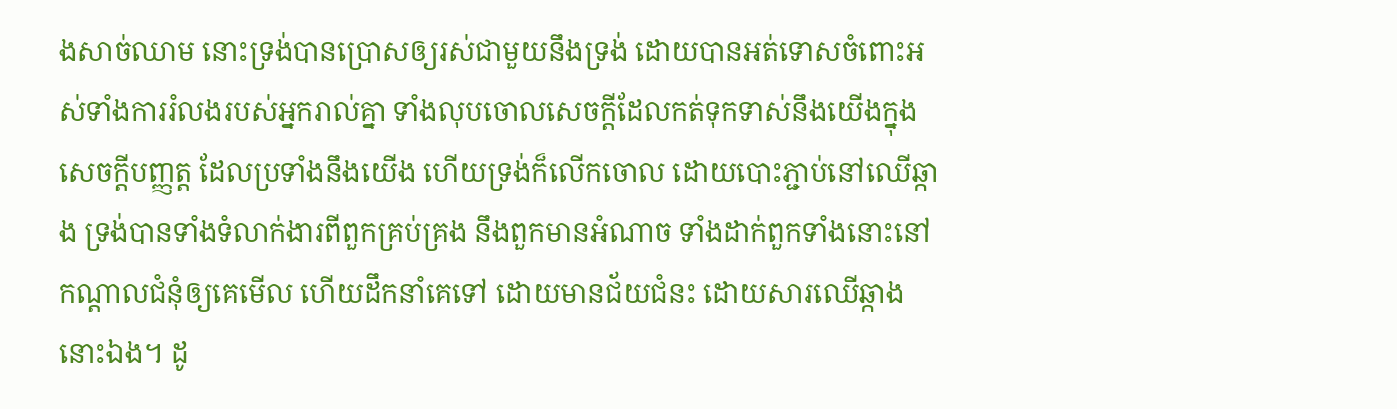ងសាច់ឈាម នោះទ្រង់បានប្រោសឲ្យរស់ជាមួយនឹងទ្រង់ ដោយបានអត់ទោសចំពោះអស់ទាំងការរំលងរបស់អ្នករាល់គ្នា ទាំងលុបចោលសេចក្ដីដែលកត់ទុកទាស់នឹងយើងក្នុងសេចក្ដីបញ្ញត្ត ដែលប្រទាំងនឹងយើង ហើយទ្រង់ក៏លើកចោល ដោយបោះភ្ជាប់នៅឈើឆ្កាង ទ្រង់បានទាំងទំលាក់ងារពីពួកគ្រប់គ្រង នឹងពួកមានអំណាច ទាំងដាក់ពួកទាំងនោះនៅកណ្តាលជំនុំឲ្យគេមើល ហើយដឹកនាំគេទៅ ដោយមានជ័យជំនះ ដោយសារឈើឆ្កាងនោះឯង។ ដូ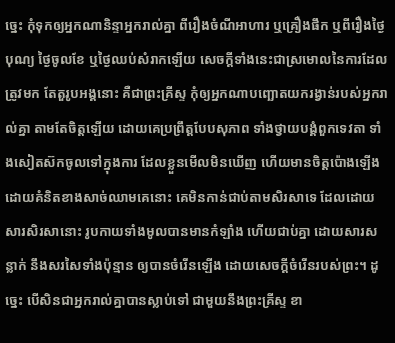ច្នេះ កុំទុកឲ្យអ្នកណានិន្ទាអ្នករាល់គ្នា ពីរឿងចំណីអាហារ ឬគ្រឿងផឹក ឬពីរឿងថ្ងៃបុណ្យ ថ្ងៃចូលខែ ឬថ្ងៃឈប់សំរាកឡើយ សេចក្ដីទាំងនេះជាស្រមោលនៃការដែលត្រូវមក តែតួរូបអង្គនោះ គឺជាព្រះគ្រីស្ទ កុំឲ្យអ្នកណាបញ្ឆោតយករង្វាន់របស់អ្នករាល់គ្នា តាមតែចិត្តឡើយ ដោយគេប្រព្រឹត្តបែបសុភាព ទាំងថ្វាយបង្គំពួកទេវតា ទាំងសៀតស៊កចូលទៅក្នុងការ ដែលខ្លួនមើលមិនឃើញ ហើយមានចិត្តប៉ោងឡើង ដោយគំនិតខាងសាច់ឈាមគេនោះ គេមិនកាន់ជាប់តាមសិរសាទេ ដែលដោយសារសិរសានោះ រូបកាយទាំងមូលបានមានកំឡាំង ហើយជាប់គ្នា ដោយសារសន្លាក់ នឹងសរសៃទាំងប៉ុន្មាន ឲ្យបានចំរើនឡើង ដោយសេចក្ដីចំរើនរបស់ព្រះ។ ដូច្នេះ បើសិនជាអ្នករាល់គ្នាបានស្លាប់ទៅ ជាមួយនឹងព្រះគ្រីស្ទ ខា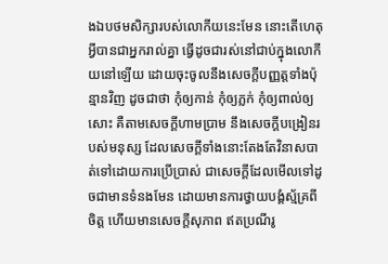ងឯបថមសិក្សារបស់លោកីយនេះមែន នោះតើហេតុអ្វីបានជាអ្នករាល់គ្នា ធ្វើដូចជារស់នៅជាប់ក្នុងលោកីយនៅឡើយ ដោយចុះចូលនឹងសេចក្ដីបញ្ញត្តទាំងប៉ុន្មានវិញ ដូចជាថា កុំឲ្យកាន់ កុំឲ្យភ្លក់ កុំឲ្យពាល់ឲ្យសោះ គឺតាមសេចក្ដីហាមប្រាម នឹងសេចក្ដីបង្រៀនរបស់មនុស្ស ដែលសេចក្ដីទាំងនោះតែងតែវិនាសបាត់ទៅដោយការប្រើប្រាស់ ជាសេចក្ដីដែលមើលទៅដូចជាមានទំនងមែន ដោយមានការថ្វាយបង្គំស្ម័គ្រពីចិត្ត ហើយមានសេចក្ដីសុភាព ឥតប្រណីរូ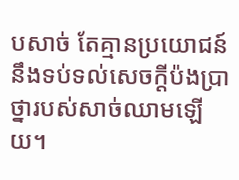បសាច់ តែគ្មានប្រយោជន៍នឹងទប់ទល់សេចក្ដីប៉ងប្រាថ្នារបស់សាច់ឈាមឡើយ។